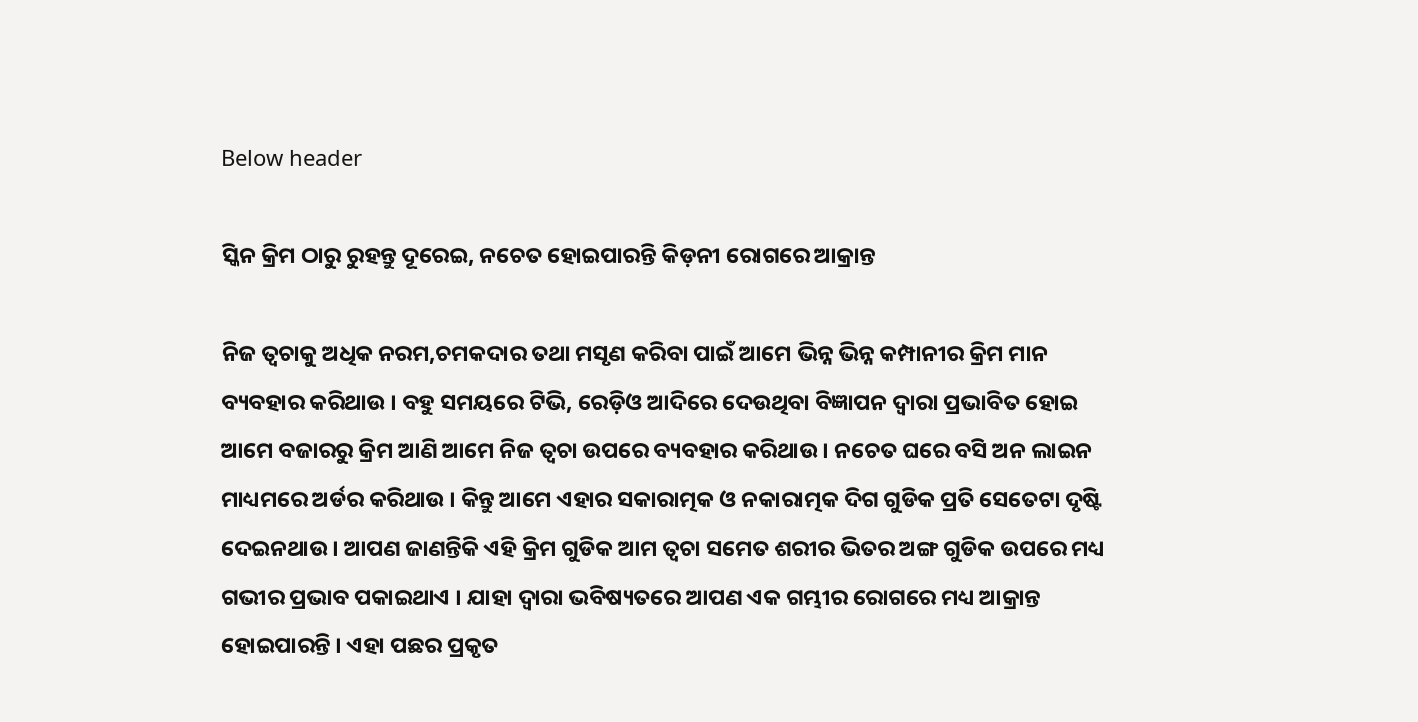Below header

ସ୍କିନ କ୍ରିମ ଠାରୁ ରୁହନ୍ତୁ ଦୂରେଇ, ନଚେତ ହୋଇପାରନ୍ତି କିଡ଼ନୀ ରୋଗରେ ଆକ୍ରାନ୍ତ

ନିଜ ତ୍ୱଚାକୁ ଅଧିକ ନରମ,ଚମକଦାର ତଥା ମସୃଣ କରିବା ପାଇଁ ଆମେ ଭିନ୍ନ ଭିନ୍ନ କମ୍ପାନୀର କ୍ରିମ ମାନ ବ୍ୟବହାର କରିଥାଉ । ବହୁ ସମୟରେ ଟିଭି, ରେଡ଼ିଓ ଆଦିରେ ଦେଉଥିବା ବିଜ୍ଞାପନ ଦ୍ୱାରା ପ୍ରଭାବିତ ହୋଇ ଆମେ ବଜାରରୁ କ୍ରିମ ଆଣି ଆମେ ନିଜ ତ୍ୱଚା ଉପରେ ବ୍ୟବହାର କରିଥାଉ । ନଚେତ ଘରେ ବସି ଅନ ଲାଇନ ମାଧ୍ୟମରେ ଅର୍ଡର କରିଥାଉ । କିନ୍ତୁ ଆମେ ଏହାର ସକାରାତ୍ମକ ଓ ନକାରାତ୍ମକ ଦିଗ ଗୁଡିକ ପ୍ରତି ସେତେଟା ଦୃଷ୍ଟି ଦେଇନଥାଉ । ଆପଣ ଜାଣନ୍ତିକି ଏହି କ୍ରିମ ଗୁଡିକ ଆମ ତ୍ୱଚା ସମେତ ଶରୀର ଭିତର ଅଙ୍ଗ ଗୁଡିକ ଉପରେ ମଧ୍ୟ ଗଭୀର ପ୍ରଭାବ ପକାଇଥାଏ । ଯାହା ଦ୍ୱାରା ଭବିଷ୍ୟତରେ ଆପଣ ଏକ ଗମ୍ଭୀର ରୋଗରେ ମଧ୍ୟ ଆକ୍ରାନ୍ତ ହୋଇପାରନ୍ତି । ଏହା ପଛର ପ୍ରକୃତ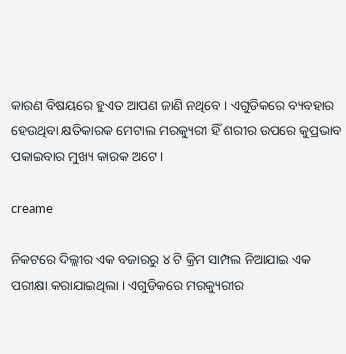କାରଣ ବିଷୟରେ ହୁଏତ ଆପଣ ଜାଣି ନଥିବେ । ଏଗୁଡିକରେ ବ୍ୟବହାର ହେଉଥିବା କ୍ଷତିକାରକ ମେଟାଲ ମରକ୍ୟୁରୀ ହିଁ ଶରୀର ଉପରେ କୁପ୍ରଭାବ ପକାଇବାର ମୁଖ୍ୟ କାରକ ଅଟେ ।

creame

ନିକଟରେ ଦିଲ୍ଲୀର ଏକ ବଜାରରୁ ୪ ଟି କ୍ରିମ ସାମ୍ପଲ ନିଆଯାଇ ଏକ ପରୀକ୍ଷା କରାଯାଇଥିଲା । ଏଗୁଡିକରେ ମରକ୍ୟୁରୀର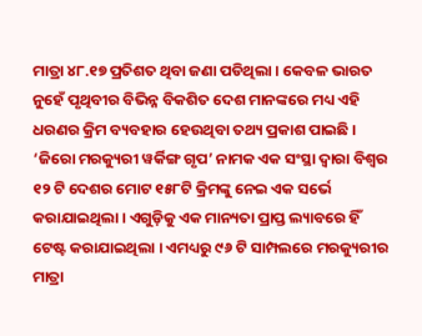ମାତ୍ରା ୪୮.୧୭ ପ୍ରତିଶତ ଥିବା ଜଣା ପଡିଥିଲା । କେବଳ ଭାରତ ନୁହେଁ ପୃଥିବୀର ବିଭିନ୍ନ ବିକଶିତ ଦେଶ ମାନଙ୍କରେ ମଧ୍ୟ ଏହି ଧରଣର କ୍ରିମ ବ୍ୟବହାର ହେଉଥିବା ତଥ୍ୟ ପ୍ରକାଶ ପାଇଛି ।  ‘ଜିରୋ ମରକ୍ୟୁରୀ ୱର୍କିଙ୍ଗ ଗୃପ’ ନାମକ ଏକ ସଂସ୍ଥା ଦ୍ୱାରା ବିଶ୍ଵର ୧୨ ଟି ଦେଶର ମୋଟ ୧୫୮ଟି କ୍ରିମଙ୍କୁ ନେଇ ଏକ ସର୍ଭେ କରାଯାଇଥିଲା । ଏଗୁଡ଼ିକୁ ଏକ ମାନ୍ୟତା ପ୍ରାପ୍ତ ଲ୍ୟାବରେ ହିଁ ଟେଷ୍ଟ କରାଯାଇଥିଲା । ଏମଧ୍ୟରୁ ୯୬ ଟି ସାମ୍ପଲରେ ମରକ୍ୟୁରୀର ମାତ୍ରା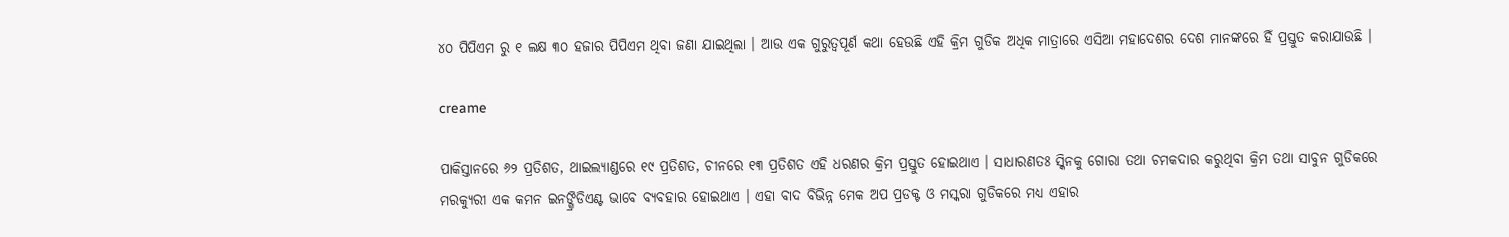୪୦ ପିପିଏମ ରୁ ୧ ଲକ୍ଷ ୩୦ ହଜାର ପିପିଏମ ଥିବା ଜଣା ଯାଇଥିଲା । ଆଉ ଏକ ଗୁରୁତ୍ୱପୂର୍ଣ କଥା ହେଉଛି ଏହି କ୍ରିମ ଗୁଡିକ ଅଧିକ ମାତ୍ରାରେ ଏସିଆ ମହାଦେଶର ଦେଶ ମାନଙ୍କରେ ହିଁ ପ୍ରସ୍ତୁତ କରାଯାଉଛି ।

creame

ପାକିସ୍ତାନରେ ୬୨ ପ୍ରତିଶତ, ଥାଇଲ୍ୟାଣ୍ଡରେ ୧୯ ପ୍ରତିଶତ, ଚୀନରେ ୧୩ ପ୍ରତିଶତ ଏହି ଧରଣର କ୍ରିମ ପ୍ରସ୍ତୁତ ହୋଇଥାଏ । ସାଧାରଣତଃ ସ୍କିନକୁ ଗୋରା ତଥା ଚମକଦାର କରୁଥିବା କ୍ରିମ ତଥା ସାବୁନ ଗୁଡିକରେ ମରକ୍ୟୁରୀ ଏକ କମନ ଇନଙ୍ଗ୍ରିଡିଏଣ୍ଟ ଭାବେ ବ୍ୟବହାର ହୋଇଥାଏ । ଏହା ବାଦ ବିଭିନ୍ନ ମେକ ଅପ ପ୍ରଡକ୍ଟ ଓ ମସ୍କରା ଗୁଡିକରେ ମଧ୍ୟ ଏହାର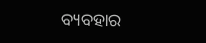ବ୍ୟବହାର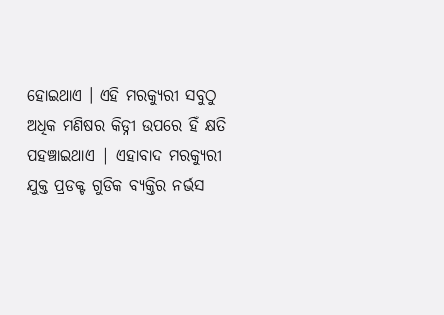ହୋଇଥାଏ । ଏହି ମରକ୍ୟୁରୀ ସବୁଠୁ ଅଧିକ ମଣିଷର କିଡ୍ନୀ ଉପରେ ହିଁ କ୍ଷତି ପହଞ୍ଚାଇଥାଏ | ଏହାବାଦ ମରକ୍ୟୁରୀ ଯୁକ୍ତ ପ୍ରଡକ୍ଟ ଗୁଡିକ ବ୍ୟକ୍ତିର ନର୍ଭସ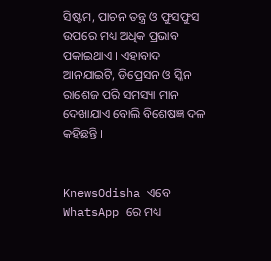ସିଷ୍ଟମ, ପାଚନ ତନ୍ତ୍ର ଓ ଫୁସଫୁସ ଉପରେ ମଧ୍ୟ ଅଧିକ ପ୍ରଭାବ ପକାଇଥାଏ । ଏହାବାଦ ଆନଯାଇଟି, ଡିପ୍ରେସନ ଓ ସ୍କିନ ରାଶେଜ ପରି ସମସ୍ୟା ମାନ ଦେଖାଯାଏ ବୋଲି ବିଶେଷଜ୍ଞ ଦଳ କହିଛନ୍ତି ।


KnewsOdisha ଏବେ WhatsApp ରେ ମଧ୍ୟ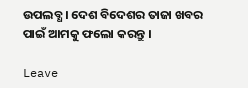ଉପଲବ୍ଧ । ଦେଶ ବିଦେଶର ତାଜା ଖବର ପାଇଁ ଆମକୁ ଫଲୋ କରନ୍ତୁ ।

Leave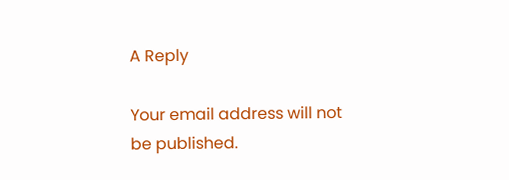A Reply

Your email address will not be published.